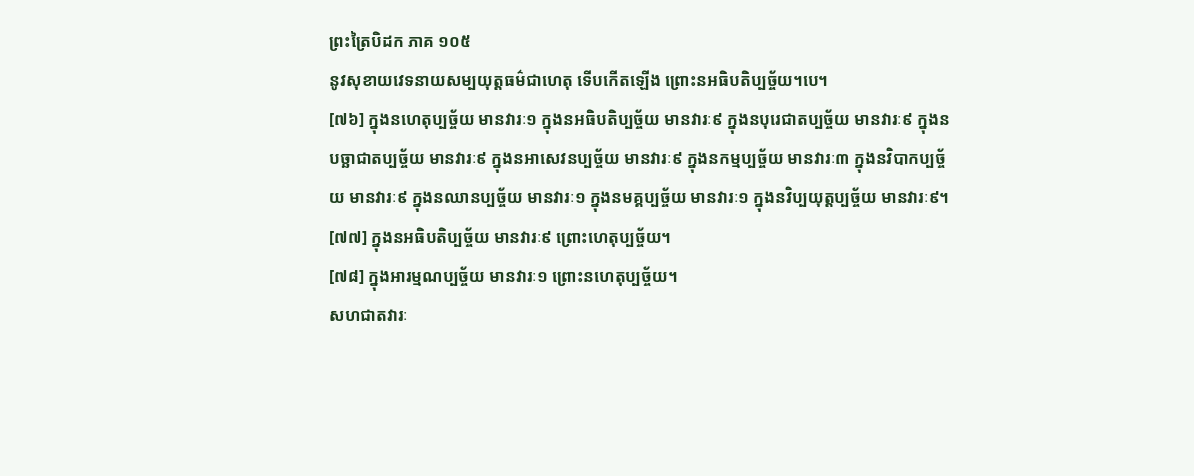ព្រះត្រៃបិដក ភាគ ១០៥
នូវសុខាយវេទនាយសម្បយុត្តធម៌ជាហេតុ ទើបកើតឡើង ព្រោះនអធិបតិប្បច្ច័យ។បេ។
[៧៦] ក្នុងនហេតុប្បច្ច័យ មានវារៈ១ ក្នុងនអធិបតិប្បច្ច័យ មានវារៈ៩ ក្នុងនបុរេជាតប្បច្ច័យ មានវារៈ៩ ក្នុងនបច្ឆាជាតប្បច្ច័យ មានវារៈ៩ ក្នុងនអាសេវនប្បច្ច័យ មានវារៈ៩ ក្នុងនកម្មប្បច្ច័យ មានវារៈ៣ ក្នុងនវិបាកប្បច្ច័យ មានវារៈ៩ ក្នុងនឈានប្បច្ច័យ មានវារៈ១ ក្នុងនមគ្គប្បច្ច័យ មានវារៈ១ ក្នុងនវិប្បយុត្តប្បច្ច័យ មានវារៈ៩។
[៧៧] ក្នុងនអធិបតិប្បច្ច័យ មានវារៈ៩ ព្រោះហេតុប្បច្ច័យ។
[៧៨] ក្នុងអារម្មណប្បច្ច័យ មានវារៈ១ ព្រោះនហេតុប្បច្ច័យ។
សហជាតវារៈ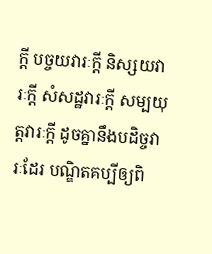ក្តី បច្ចយវារៈក្តី និស្សយវារៈក្តី សំសដ្ឋវារៈក្តី សម្បយុត្តវារៈក្តី ដូចគ្នានឹងបដិច្ចវារៈដែរ បណ្ឌិតគប្បីឲ្យពិ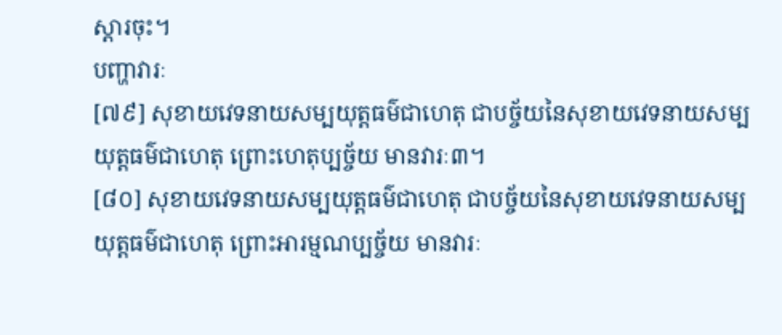ស្តារចុះ។
បញ្ហាវារៈ
[៧៩] សុខាយវេទនាយសម្បយុត្តធម៌ជាហេតុ ជាបច្ច័យនៃសុខាយវេទនាយសម្បយុត្តធម៌ជាហេតុ ព្រោះហេតុប្បច្ច័យ មានវារៈ៣។
[៨០] សុខាយវេទនាយសម្បយុត្តធម៌ជាហេតុ ជាបច្ច័យនៃសុខាយវេទនាយសម្បយុត្តធម៌ជាហេតុ ព្រោះអារម្មណប្បច្ច័យ មានវារៈ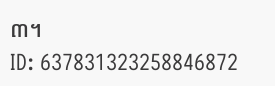៣។
ID: 637831323258846872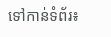ទៅកាន់ទំព័រ៖